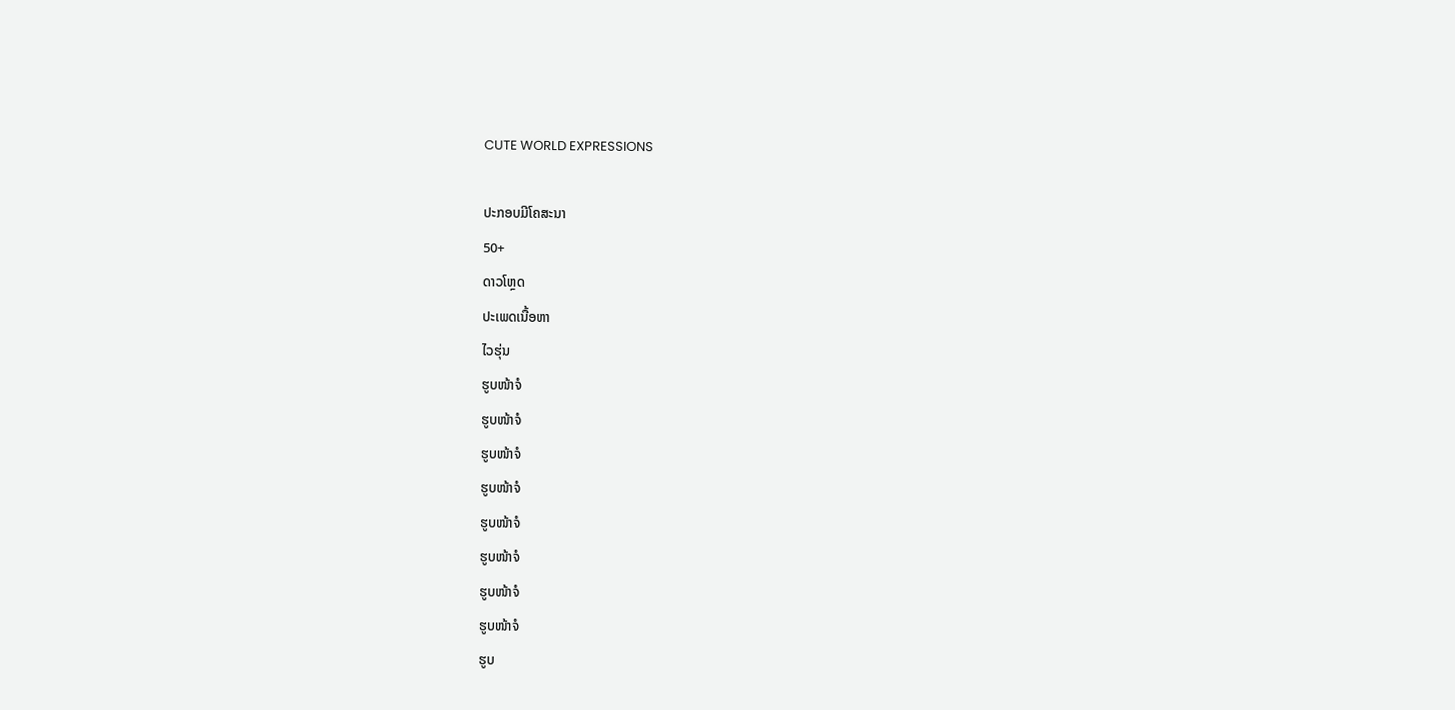CUTE WORLD EXPRESSIONS

ປະກອບມີໂຄສະນາ
50+
ດາວໂຫຼດ
ປະເພດເນື້ອຫາ
ໄວຮຸ່ນ
ຮູບໜ້າຈໍ
ຮູບໜ້າຈໍ
ຮູບໜ້າຈໍ
ຮູບໜ້າຈໍ
ຮູບໜ້າຈໍ
ຮູບໜ້າຈໍ
ຮູບໜ້າຈໍ
ຮູບໜ້າຈໍ
ຮູບ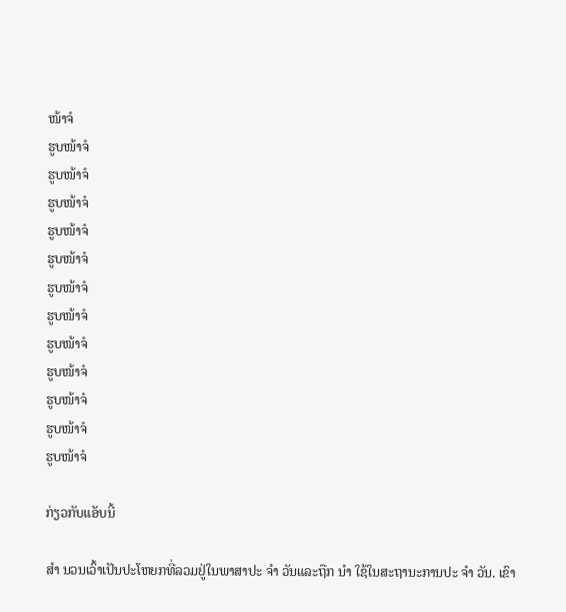ໜ້າຈໍ
ຮູບໜ້າຈໍ
ຮູບໜ້າຈໍ
ຮູບໜ້າຈໍ
ຮູບໜ້າຈໍ
ຮູບໜ້າຈໍ
ຮູບໜ້າຈໍ
ຮູບໜ້າຈໍ
ຮູບໜ້າຈໍ
ຮູບໜ້າຈໍ
ຮູບໜ້າຈໍ
ຮູບໜ້າຈໍ
ຮູບໜ້າຈໍ

ກ່ຽວກັບແອັບນີ້

ສຳ ນວນເວົ້າເປັນປະໂຫຍກທີ່ລວມຢູ່ໃນພາສາປະ ຈຳ ວັນແລະຖືກ ນຳ ໃຊ້ໃນສະຖານະການປະ ຈຳ ວັນ. ເຂົາ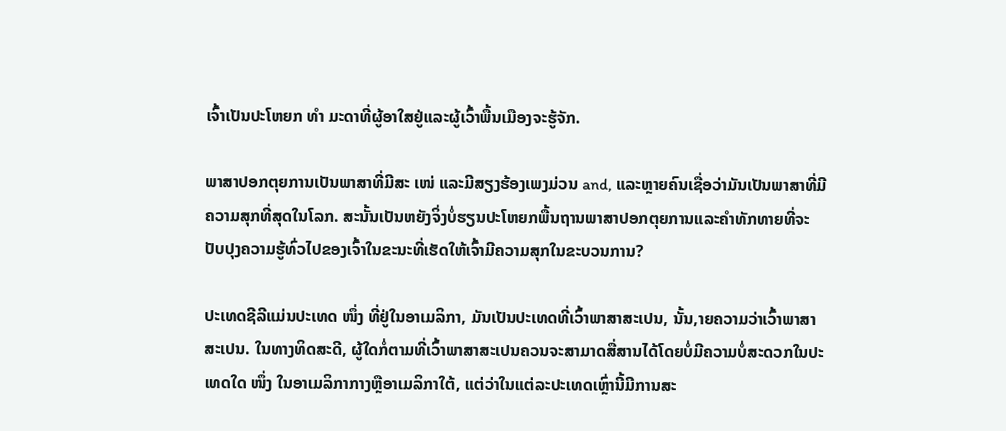ເຈົ້າເປັນປະໂຫຍກ ທຳ ມະດາທີ່ຜູ້ອາໃສຢູ່ແລະຜູ້ເວົ້າພື້ນເມືອງຈະຮູ້ຈັກ.

ພາສາປອກຕຸຍການເປັນພາສາທີ່ມີສະ ເໜ່ ແລະມີສຽງຮ້ອງເພງມ່ວນ and, ແລະຫຼາຍຄົນເຊື່ອວ່າມັນເປັນພາສາທີ່ມີຄວາມສຸກທີ່ສຸດໃນໂລກ. ສະນັ້ນເປັນຫຍັງຈິ່ງບໍ່ຮຽນປະໂຫຍກພື້ນຖານພາສາປອກຕຸຍການແລະຄໍາທັກທາຍທີ່ຈະປັບປຸງຄວາມຮູ້ທົ່ວໄປຂອງເຈົ້າໃນຂະນະທີ່ເຮັດໃຫ້ເຈົ້າມີຄວາມສຸກໃນຂະບວນການ?

ປະເທດຊີລີແມ່ນປະເທດ ໜຶ່ງ ທີ່ຢູ່ໃນອາເມລິກາ, ມັນເປັນປະເທດທີ່ເວົ້າພາສາສະເປນ, ນັ້ນ,າຍຄວາມວ່າເວົ້າພາສາສະເປນ. ໃນທາງທິດສະດີ, ຜູ້ໃດກໍ່ຕາມທີ່ເວົ້າພາສາສະເປນຄວນຈະສາມາດສື່ສານໄດ້ໂດຍບໍ່ມີຄວາມບໍ່ສະດວກໃນປະເທດໃດ ໜຶ່ງ ໃນອາເມລິກາກາງຫຼືອາເມລິກາໃຕ້, ແຕ່ວ່າໃນແຕ່ລະປະເທດເຫຼົ່ານີ້ມີການສະ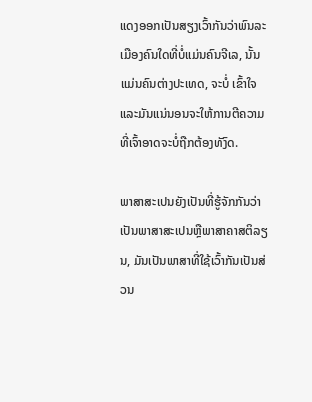ແດງອອກເປັນສຽງເວົ້າກັນວ່າພົນລະເມືອງຄົນໃດທີ່ບໍ່ແມ່ນຄົນຈີເລ, ນັ້ນແມ່ນຄົນຕ່າງປະເທດ, ຈະບໍ່ ເຂົ້າໃຈແລະມັນແນ່ນອນຈະໃຫ້ການຕີຄວາມທີ່ເຈົ້າອາດຈະບໍ່ຖືກຕ້ອງທັງົດ.

ພາສາສະເປນຍັງເປັນທີ່ຮູ້ຈັກກັນວ່າເປັນພາສາສະເປນຫຼືພາສາຄາສຕິລຽນ, ມັນເປັນພາສາທີ່ໃຊ້ເວົ້າກັນເປັນສ່ວນ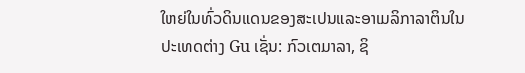ໃຫຍ່ໃນທົ່ວດິນແດນຂອງສະເປນແລະອາເມລິກາລາຕິນໃນປະເທດຕ່າງ Gu ເຊັ່ນ: ກົວເຕມາລາ, ຊິ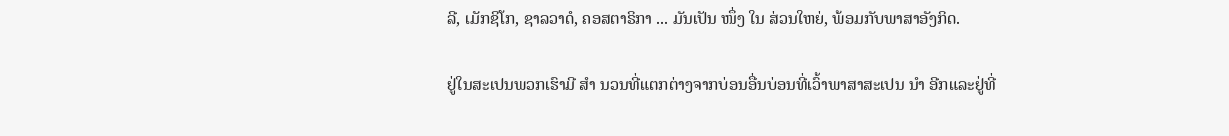ລີ, ເມັກຊິໂກ, ຊາລວາດໍ, ຄອສຕາຣິກາ ... ມັນເປັນ ໜຶ່ງ ໃນ ສ່ວນໃຫຍ່, ພ້ອມກັບພາສາອັງກິດ.

ຢູ່ໃນສະເປນພວກເຮົາມີ ສຳ ນວນທີ່ແຕກຕ່າງຈາກບ່ອນອື່ນບ່ອນທີ່ເວົ້າພາສາສະເປນ ນຳ ອີກແລະຢູ່ທີ່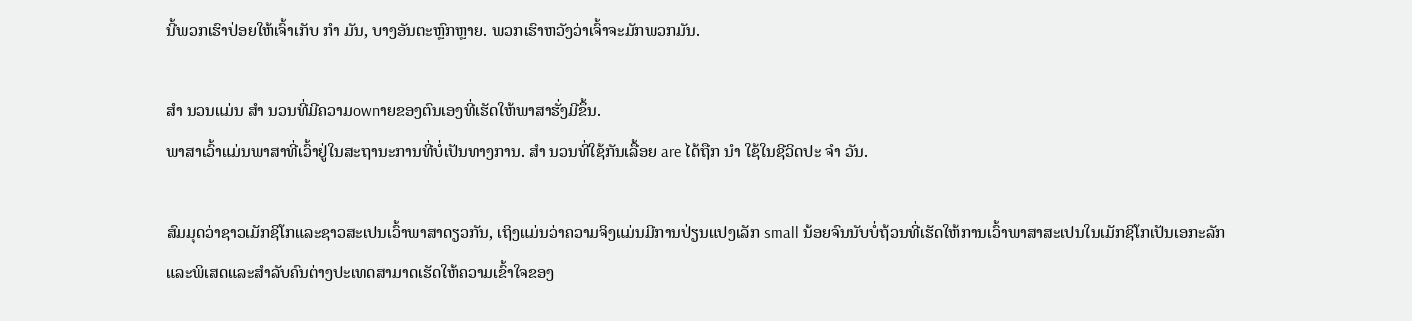ນີ້ພວກເຮົາປ່ອຍໃຫ້ເຈົ້າເກັບ ກຳ ມັນ, ບາງອັນຕະຫຼົກຫຼາຍ. ພວກເຮົາຫວັງວ່າເຈົ້າຈະມັກພວກມັນ.

ສຳ ນວນແມ່ນ ສຳ ນວນທີ່ມີຄວາມownາຍຂອງຕົນເອງທີ່ເຮັດໃຫ້ພາສາຮັ່ງມີຂຶ້ນ.
ພາສາເວົ້າແມ່ນພາສາທີ່ເວົ້າຢູ່ໃນສະຖານະການທີ່ບໍ່ເປັນທາງການ. ສຳ ນວນທີ່ໃຊ້ກັນເລື້ອຍ are ໄດ້ຖືກ ນຳ ໃຊ້ໃນຊີວິດປະ ຈຳ ວັນ.

ສົມມຸດວ່າຊາວເມັກຊິໂກແລະຊາວສະເປນເວົ້າພາສາດຽວກັນ, ເຖິງແມ່ນວ່າຄວາມຈິງແມ່ນມີການປ່ຽນແປງເລັກ small ນ້ອຍຈົນນັບບໍ່ຖ້ວນທີ່ເຮັດໃຫ້ການເວົ້າພາສາສະເປນໃນເມັກຊິໂກເປັນເອກະລັກແລະພິເສດແລະສໍາລັບຄົນຕ່າງປະເທດສາມາດເຮັດໃຫ້ຄວາມເຂົ້າໃຈຂອງ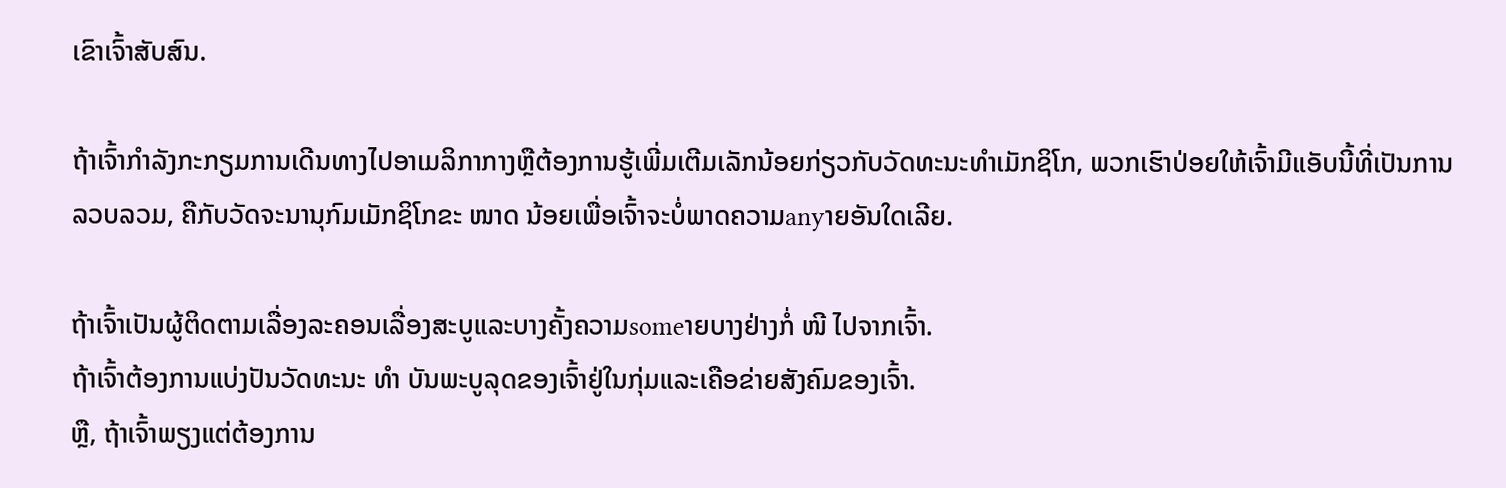ເຂົາເຈົ້າສັບສົນ.

ຖ້າເຈົ້າກໍາລັງກະກຽມການເດີນທາງໄປອາເມລິກາກາງຫຼືຕ້ອງການຮູ້ເພີ່ມເຕີມເລັກນ້ອຍກ່ຽວກັບວັດທະນະທໍາເມັກຊິໂກ, ພວກເຮົາປ່ອຍໃຫ້ເຈົ້າມີແອັບນີ້ທີ່ເປັນການລວບລວມ, ຄືກັບວັດຈະນານຸກົມເມັກຊິໂກຂະ ໜາດ ນ້ອຍເພື່ອເຈົ້າຈະບໍ່ພາດຄວາມanyາຍອັນໃດເລີຍ.

ຖ້າເຈົ້າເປັນຜູ້ຕິດຕາມເລື່ອງລະຄອນເລື່ອງສະບູແລະບາງຄັ້ງຄວາມsomeາຍບາງຢ່າງກໍ່ ໜີ ໄປຈາກເຈົ້າ.
ຖ້າເຈົ້າຕ້ອງການແບ່ງປັນວັດທະນະ ທຳ ບັນພະບູລຸດຂອງເຈົ້າຢູ່ໃນກຸ່ມແລະເຄືອຂ່າຍສັງຄົມຂອງເຈົ້າ.
ຫຼື, ຖ້າເຈົ້າພຽງແຕ່ຕ້ອງການ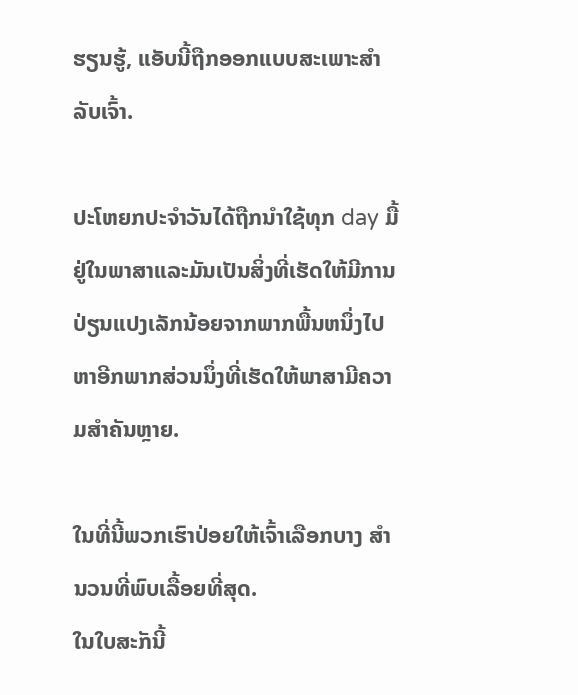ຮຽນຮູ້, ແອັບນີ້ຖືກອອກແບບສະເພາະສໍາລັບເຈົ້າ.

ປະໂຫຍກປະຈໍາວັນໄດ້ຖືກນໍາໃຊ້ທຸກ day ມື້ຢູ່ໃນພາສາແລະມັນເປັນສິ່ງທີ່ເຮັດໃຫ້ມີການປ່ຽນແປງເລັກນ້ອຍຈາກພາກພື້ນຫນຶ່ງໄປຫາອີກພາກສ່ວນນຶ່ງທີ່ເຮັດໃຫ້ພາສາມີຄວາມສໍາຄັນຫຼາຍ.

ໃນທີ່ນີ້ພວກເຮົາປ່ອຍໃຫ້ເຈົ້າເລືອກບາງ ສຳ ນວນທີ່ພົບເລື້ອຍທີ່ສຸດ.
ໃນໃບສະັກນີ້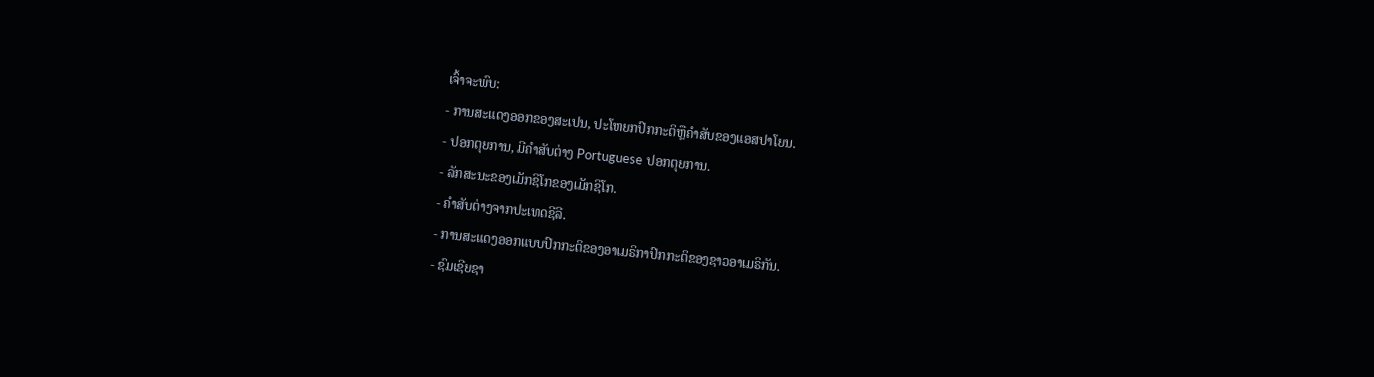ເຈົ້າຈະພົບ:
- ການສະແດງອອກຂອງສະເປນ, ປະໂຫຍກປົກກະຕິຫຼືຄໍາສັບຂອງແອສປາໂຍນ.
- ປອກຕຸຍການ, ມີຄໍາສັບຕ່າງ Portuguese ປອກຕຸຍການ.
- ລັກສະນະຂອງເມັກຊິໂກຂອງເມັກຊິໂກ.
- ຄໍາສັບຕ່າງຈາກປະເທດຊີລີ.
- ການສະແດງອອກແບບປົກກະຕິຂອງອາເມຣິກາປົກກະຕິຂອງຊາວອາເມຣິກັນ.
- ຊົມເຊີຍຊາ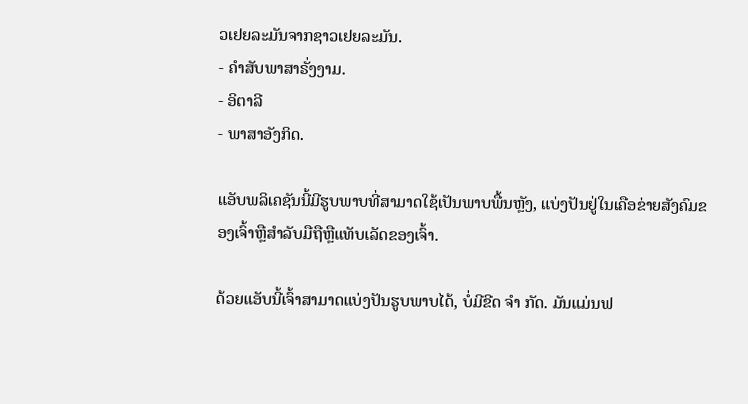ວເຢຍລະມັນຈາກຊາວເຢຍລະມັນ.
- ຄໍາສັບພາສາຣັ່ງງາມ.
- ອິຕາລີ
- ພາສາອັງກິດ.

ແອັບພລິເຄຊັນນີ້ມີຮູບພາບທີ່ສາມາດໃຊ້ເປັນພາບພື້ນຫຼັງ, ແບ່ງປັນຢູ່ໃນເຄືອຂ່າຍສັງຄົມຂອງເຈົ້າຫຼືສໍາລັບມືຖືຫຼືແທັບເລັດຂອງເຈົ້າ.

ດ້ວຍແອັບນີ້ເຈົ້າສາມາດແບ່ງປັນຮູບພາບໄດ້, ບໍ່ມີຂີດ ຈຳ ກັດ. ມັນແມ່ນຟ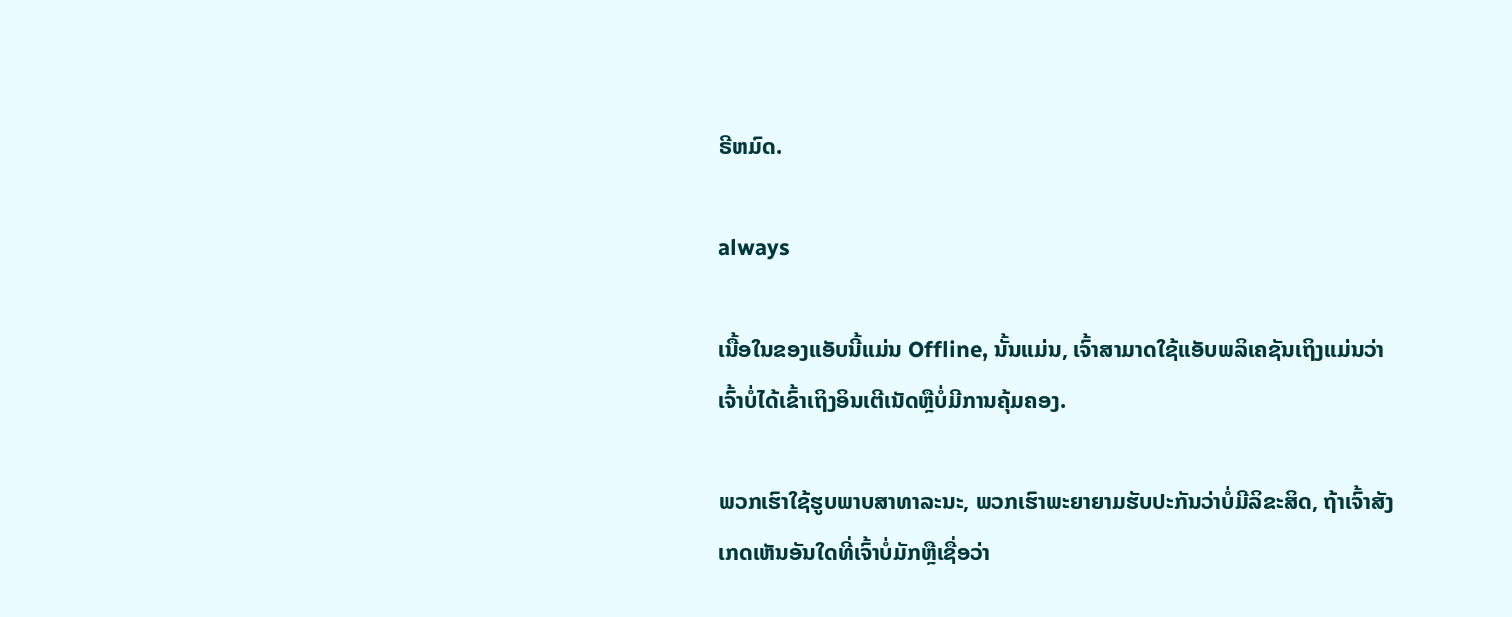ຣີຫມົດ.

always

ເນື້ອໃນຂອງແອັບນີ້ແມ່ນ Offline, ນັ້ນແມ່ນ, ເຈົ້າສາມາດໃຊ້ແອັບພລິເຄຊັນເຖິງແມ່ນວ່າເຈົ້າບໍ່ໄດ້ເຂົ້າເຖິງອິນເຕີເນັດຫຼືບໍ່ມີການຄຸ້ມຄອງ.

ພວກເຮົາໃຊ້ຮູບພາບສາທາລະນະ, ພວກເຮົາພະຍາຍາມຮັບປະກັນວ່າບໍ່ມີລິຂະສິດ, ຖ້າເຈົ້າສັງເກດເຫັນອັນໃດທີ່ເຈົ້າບໍ່ມັກຫຼືເຊື່ອວ່າ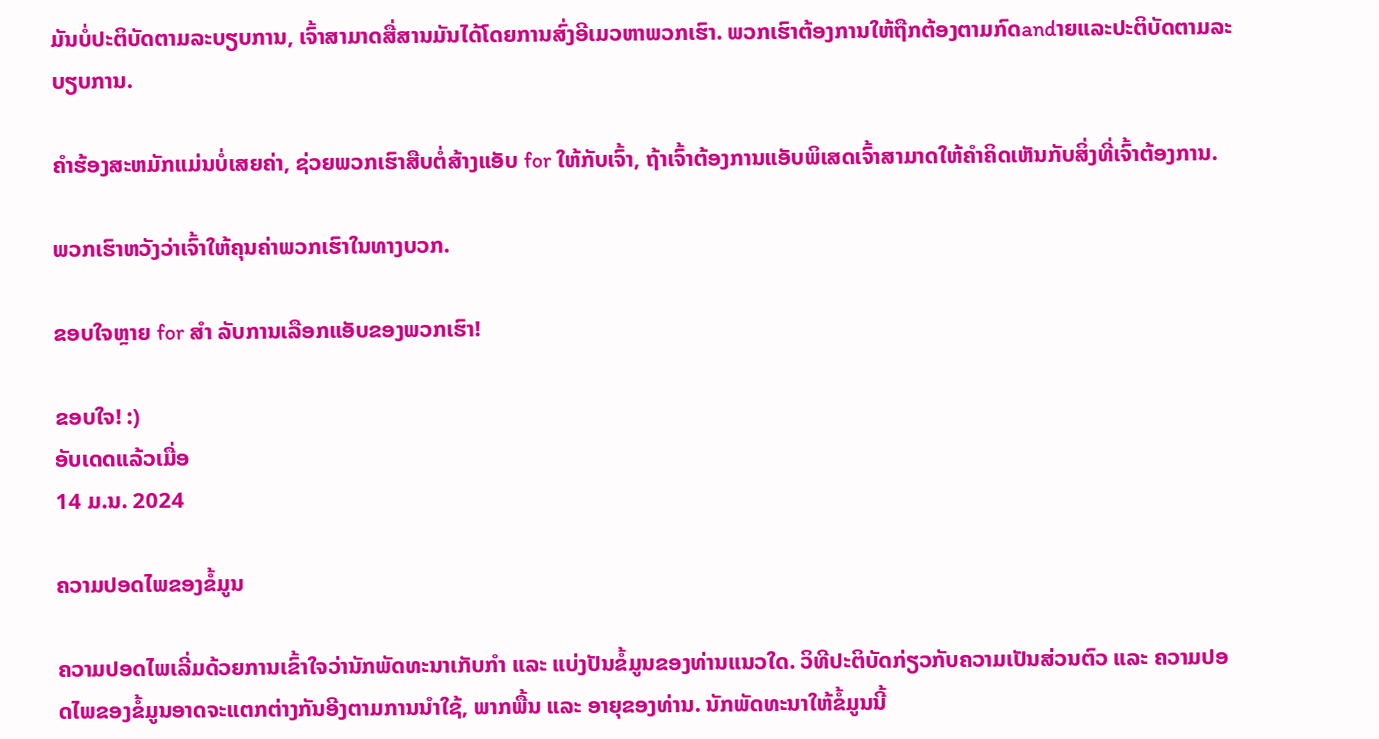ມັນບໍ່ປະຕິບັດຕາມລະບຽບການ, ເຈົ້າສາມາດສື່ສານມັນໄດ້ໂດຍການສົ່ງອີເມວຫາພວກເຮົາ. ພວກເຮົາຕ້ອງການໃຫ້ຖືກຕ້ອງຕາມກົດandາຍແລະປະຕິບັດຕາມລະບຽບການ.

ຄໍາຮ້ອງສະຫມັກແມ່ນບໍ່ເສຍຄ່າ, ຊ່ວຍພວກເຮົາສືບຕໍ່ສ້າງແອັບ for ໃຫ້ກັບເຈົ້າ, ຖ້າເຈົ້າຕ້ອງການແອັບພິເສດເຈົ້າສາມາດໃຫ້ຄໍາຄິດເຫັນກັບສິ່ງທີ່ເຈົ້າຕ້ອງການ.

ພວກເຮົາຫວັງວ່າເຈົ້າໃຫ້ຄຸນຄ່າພວກເຮົາໃນທາງບວກ.

ຂອບໃຈຫຼາຍ for ສຳ ລັບການເລືອກແອັບຂອງພວກເຮົາ!

ຂອບໃຈ! :)
ອັບເດດແລ້ວເມື່ອ
14 ມ.ນ. 2024

ຄວາມປອດໄພຂອງຂໍ້ມູນ

ຄວາມປອດໄພເລີ່ມດ້ວຍການເຂົ້າໃຈວ່ານັກພັດທະນາເກັບກຳ ແລະ ແບ່ງປັນຂໍ້ມູນຂອງທ່ານແນວໃດ. ວິທີປະຕິບັດກ່ຽວກັບຄວາມເປັນສ່ວນຕົວ ແລະ ຄວາມປອດໄພຂອງຂໍ້ມູນອາດຈະແຕກຕ່າງກັນອີງຕາມການນຳໃຊ້, ພາກພື້ນ ແລະ ອາຍຸຂອງທ່ານ. ນັກພັດທະນາໃຫ້ຂໍ້ມູນນີ້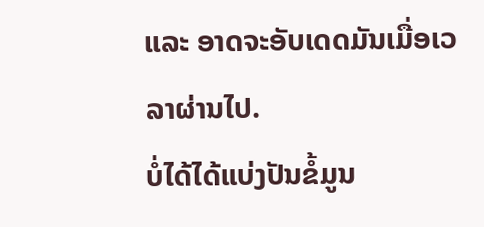ແລະ ອາດຈະອັບເດດມັນເມື່ອເວລາຜ່ານໄປ.
ບໍ່ໄດ້ໄດ້ແບ່ງປັນຂໍ້ມູນ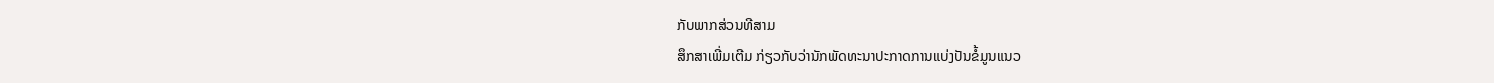ກັບພາກສ່ວນທີສາມ
ສຶກສາເພີ່ມເຕີມ ກ່ຽວກັບວ່ານັກພັດທະນາປະກາດການແບ່ງປັນຂໍ້ມູນແນວ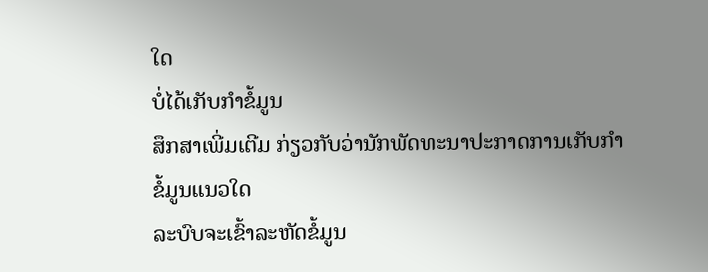ໃດ
ບໍ່ໄດ້ເກັບກຳຂໍ້ມູນ
ສຶກສາເພີ່ມເຕີມ ກ່ຽວກັບວ່ານັກພັດທະນາປະກາດການເກັບກຳຂໍ້ມູນແນວໃດ
ລະບົບຈະເຂົ້າລະຫັດຂໍ້ມູນ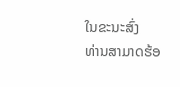ໃນຂະນະສົ່ງ
ທ່ານສາມາດຮ້ອ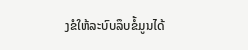ງຂໍໃຫ້ລະບົບລຶບຂໍ້ມູນໄດ້